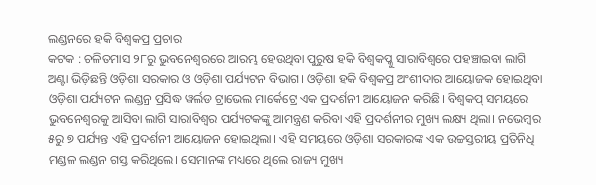ଲଣ୍ଡନରେ ହକି ବିଶ୍ୱକପ୍ର ପ୍ରଚାର
କଟକ : ଚଳିତମାସ ୨୮ରୁ ଭୁବନେଶ୍ୱରରେ ଆରମ୍ଭ ହେଉଥିବା ପୁରୁଷ ହକି ବିଶ୍ୱକପ୍କୁ ସାରାବିଶ୍ୱରେ ପହଞ୍ଚାଇବା ଲାଗି ଅଣ୍ଟା ଭିଡ଼ିଛନ୍ତି ଓଡ଼ିଶା ସରକାର ଓ ଓଡ଼ିଶା ପର୍ଯ୍ୟଟନ ବିଭାଗ। ଓଡ଼ିଶା ହକି ବିଶ୍ୱକପ୍ର ଅଂଶୀଦାର ଆୟୋଜକ ହୋଇଥିବା ଓଡ଼ିଶା ପର୍ଯ୍ୟଟନ ଲଣ୍ଡନ୍ର ପ୍ରସିଦ୍ଧ ୱର୍ଲଡ ଟ୍ରାଭେଲ ମାର୍କେଟ୍ରେ ଏକ ପ୍ରଦର୍ଶନୀ ଆୟୋଜନ କରିଛି। ବିଶ୍ୱକପ୍ ସମୟରେ ଭୁବନେଶ୍ୱରକୁ ଆସିବା ଲାଗି ସାରାବିଶ୍ୱର ପର୍ଯ୍ୟଟକଙ୍କୁ ଆମନ୍ତ୍ରଣ କରିବା ଏହି ପ୍ରଦର୍ଶନୀର ମୁଖ୍ୟ ଲକ୍ଷ୍ୟ ଥିଲା। ନଭେମ୍ବର ୫ରୁ ୭ ପର୍ଯ୍ୟନ୍ତ ଏହି ପ୍ରଦର୍ଶନୀ ଆୟୋଜନ ହୋଇଥିଲା। ଏହି ସମୟରେ ଓଡ଼ିଶା ସରକାରଙ୍କ ଏକ ଉଚ୍ଚସ୍ତରୀୟ ପ୍ରତିନିଧି ମଣ୍ଡଳ ଲଣ୍ଡନ ଗସ୍ତ କରିଥିଲେ। ସେମାନଙ୍କ ମଧ୍ୟରେ ଥିଲେ ରାଜ୍ୟ ମୁଖ୍ୟ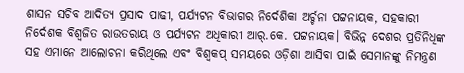ଶାସନ ସଚିବ ଆଦିତ୍ୟ ପ୍ରସାଦ ପାଢୀ, ପର୍ଯ୍ୟଟନ ବିଭାଗର ନିର୍ଦେଶିକା ଅର୍ଚ୍ଚନା ପଟ୍ଟନାୟକ, ସହକାରୀ ନିର୍ଦେଶକ ବିଶ୍ୱଜିତ ରାଉତରାୟ ଓ ପର୍ଯ୍ୟଟନ ଅଧିକାରୀ ଆର୍.କେ. ପଟ୍ଟନାୟକ। ବିଭିନ୍ନ ଦେଶର ପ୍ରତିନିଧିଙ୍କ ସହ ଏମାନେ ଆଲୋଚନା କରିଥିଲେ ଏବଂ ବିଶ୍ୱକପ୍ ସମୟରେ ଓଡ଼ିଶା ଆସିବା ପାଇଁ ସେମାନଙ୍କୁ ନିମନ୍ତ୍ରଣ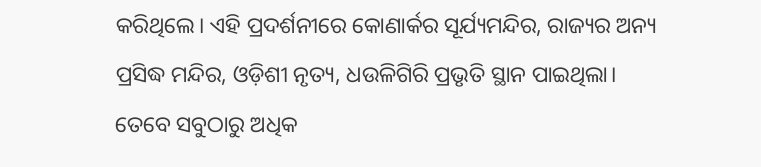କରିଥିଲେ। ଏହି ପ୍ରଦର୍ଶନୀରେ କୋଣାର୍କର ସୂର୍ଯ୍ୟମନ୍ଦିର, ରାଜ୍ୟର ଅନ୍ୟ ପ୍ରସିଦ୍ଧ ମନ୍ଦିର, ଓଡ଼ିଶୀ ନୃତ୍ୟ, ଧଉଳିଗିରି ପ୍ରଭୃତି ସ୍ଥାନ ପାଇଥିଲା। ତେବେ ସବୁଠାରୁ ଅଧିକ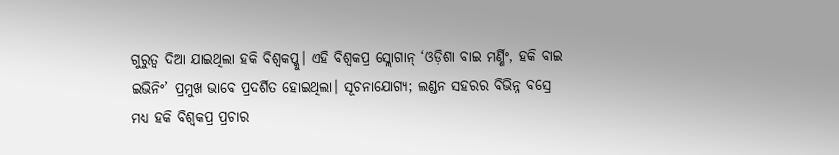ଗୁରୁତ୍ୱ ଦିଆ ଯାଇଥିଲା ହକି ବିଶ୍ୱକପ୍କୁ। ଏହି ବିଶ୍ୱକପ୍ର ସ୍ଲୋଗାନ୍ ‘ଓଡ଼ିଶା ବାଇ ମର୍ଣ୍ଣିଂ, ହକି ବାଇ ଇଭିନିଂ’ ପ୍ରମୁଖ ଭାବେ ପ୍ରଦର୍ଶିତ ହୋଇଥିଲା। ସୂଚନାଯୋଗ୍ୟ; ଲଣ୍ଡନ ସହରର ବିଭିନ୍ନ ବସ୍ରେ ମଧ୍ୟ ହକି ବିଶ୍ୱକପ୍ର ପ୍ରଚାର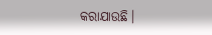କରାଯାଉଛି।